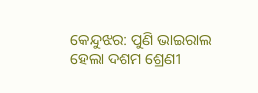କେନ୍ଦୁଝର: ପୁଣି ଭାଇରାଲ ହେଲା ଦଶମ ଶ୍ରେଣୀ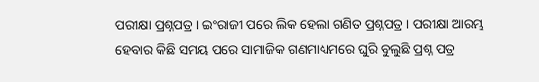ପରୀକ୍ଷା ପ୍ରଶ୍ନପତ୍ର । ଇଂରାଜୀ ପରେ ଲିକ ହେଲା ଗଣିତ ପ୍ରଶ୍ନପତ୍ର । ପରୀକ୍ଷା ଆରମ୍ଭ ହେବାର କିଛି ସମୟ ପରେ ସାମାଜିକ ଗଣମାଧ୍ୟମରେ ଘୁରି ବୁଲୁଛି ପ୍ରଶ୍ନ ପତ୍ର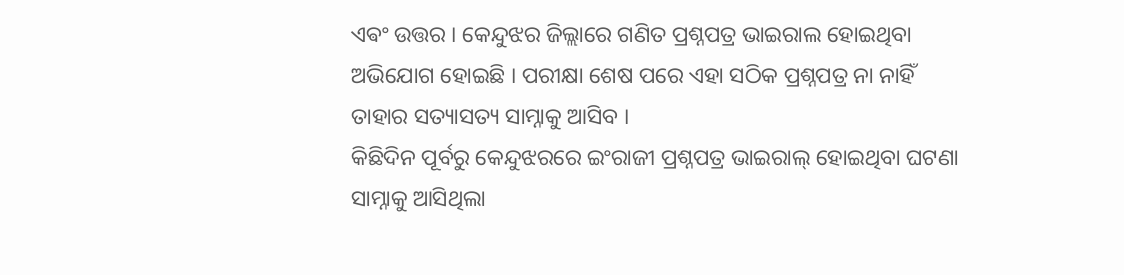ଏଵଂ ଉତ୍ତର । କେନ୍ଦୁଝର ଜିଲ୍ଲାରେ ଗଣିତ ପ୍ରଶ୍ନପତ୍ର ଭାଇରାଲ ହୋଇଥିବା ଅଭିଯୋଗ ହୋଇଛି । ପରୀକ୍ଷା ଶେଷ ପରେ ଏହା ସଠିକ ପ୍ରଶ୍ନପତ୍ର ନା ନାହିଁ ତାହାର ସତ୍ୟାସତ୍ୟ ସାମ୍ନାକୁ ଆସିବ ।
କିଛିଦିନ ପୂର୍ବରୁ କେନ୍ଦୁଝରରେ ଇଂରାଜୀ ପ୍ରଶ୍ନପତ୍ର ଭାଇରାଲ୍ ହୋଇଥିବା ଘଟଣା ସାମ୍ନାକୁ ଆସିଥିଲା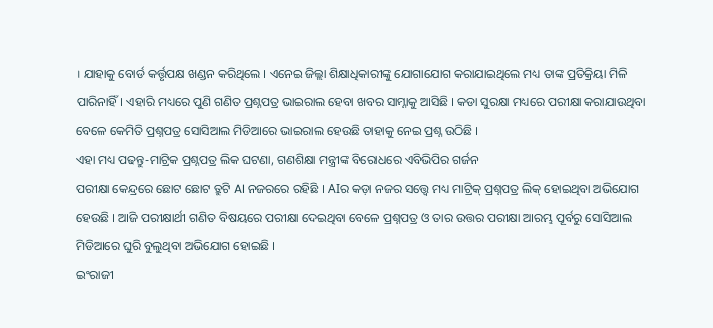। ଯାହାକୁ ବୋର୍ଡ କର୍ତ୍ତୃପକ୍ଷ ଖଣ୍ଡନ କରିଥିଲେ । ଏନେଇ ଜିଲ୍ଲା ଶିକ୍ଷାଧିକାରୀଙ୍କୁ ଯୋଗାଯୋଗ କରାଯାଇଥିଲେ ମଧ୍ୟ ତାଙ୍କ ପ୍ରତିକ୍ରିୟା ମିଳି ପାରିନାହିଁ। ଏହାରି ମଧ୍ୟରେ ପୁଣି ଗଣିତ ପ୍ରଶ୍ନପତ୍ର ଭାଇରାଲ ହେବା ଖବର ସାମ୍ନାକୁ ଆସିଛି । କଡା ସୁରକ୍ଷା ମଧ୍ୟରେ ପରୀକ୍ଷା କରାଯାଉଥିବା ବେଳେ କେମିତି ପ୍ରଶ୍ନପତ୍ର ସୋସିଆଲ ମିଡିଆରେ ଭାଇରାଲ ହେଉଛି ତାହାକୁ ନେଇ ପ୍ରଶ୍ନ ଉଠିଛି ।
ଏହା ମଧ୍ୟ ପଢନ୍ତୁ-ମାଟ୍ରିକ ପ୍ରଶ୍ନପତ୍ର ଲିକ ଘଟଣା, ଗଣଶିକ୍ଷା ମନ୍ତ୍ରୀଙ୍କ ବିରୋଧରେ ଏବିଭିପିର ଗର୍ଜନ
ପରୀକ୍ଷା କେନ୍ଦ୍ରରେ ଛୋଟ ଛୋଟ ତ୍ରୁଟି AI ନଜରରେ ରହିଛି । AIର କଡ଼ା ନଜର ସତ୍ତ୍ୱେ ମଧ୍ୟ ମାଟ୍ରିକ୍ ପ୍ରଶ୍ନପତ୍ର ଲିକ୍ ହୋଇଥିବା ଅଭିଯୋଗ ହେଉଛି । ଆଜି ପରୀକ୍ଷାର୍ଥୀ ଗଣିତ ବିଷୟରେ ପରୀକ୍ଷା ଦେଇଥିବା ବେଳେ ପ୍ରଶ୍ନପତ୍ର ଓ ତାର ଉତ୍ତର ପରୀକ୍ଷା ଆରମ୍ଭ ପୂର୍ବରୁ ସୋସିଆଲ ମିଡିଆରେ ଘୁରି ବୁଲୁଥିବା ଅଭିଯୋଗ ହୋଇଛି ।
ଇଂରାଜୀ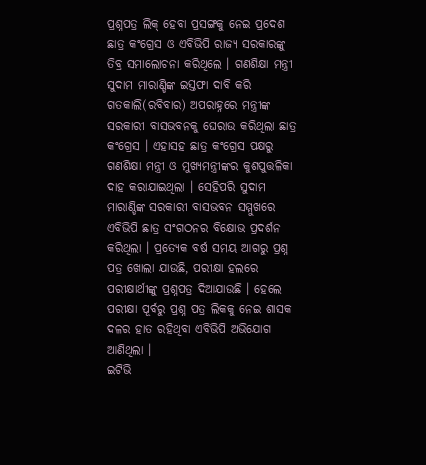ପ୍ରଶ୍ନପତ୍ର ଲିକ୍ ହେବା ପ୍ରସଙ୍ଗକୁ ନେଇ ପ୍ରଦେଶ ଛାତ୍ର କଂଗ୍ରେସ ଓ ଏବିଭିପି ରାଜ୍ୟ ସରକାରଙ୍କୁ ତିବ୍ର ସମାଲୋଚନା କରିଥିଲେ । ଗଣଶିକ୍ଷା ମନ୍ତ୍ରୀ ସୁଦାମ ମାରାଣ୍ଡିଙ୍କ ଇସ୍ତଫା ଦାବି କରି ଗତକାଲି(ରବିବାର) ଅପରାହ୍ନରେ ମନ୍ତ୍ରୀଙ୍କ ସରକାରୀ ବାସଭବନକୁ ଘେରାଉ କରିଥିଲା ଛାତ୍ର କଂଗ୍ରେସ । ଏହାସହ ଛାତ୍ର କଂଗ୍ରେସ ପକ୍ଷରୁ ଗଣଶିକ୍ଷା ମନ୍ତ୍ରୀ ଓ ମୁଖ୍ୟମନ୍ତ୍ରୀଙ୍କର କୁଶପୁତ୍ତଳିକା ଦାହ କରାଯାଇଥିଲା । ସେହିପରି ସୁଦାମ ମାରାଣ୍ଡିଙ୍କ ସରକାରୀ ବାସଭବନ ସମ୍ମୁଖରେ ଏବିଭିପି ଛାତ୍ର ସଂଗଠନର ବିକ୍ଷୋଭ ପ୍ରଦର୍ଶନ କରିଥିଲା । ପ୍ରତ୍ୟେକ ବର୍ଷ ସମୟ ଆଗରୁ ପ୍ରଶ୍ନ ପତ୍ର ଖୋଲା ଯାଉଛି, ପରୀକ୍ଷା ହଲରେ ପରୀକ୍ଷାର୍ଥୀଙ୍କୁ ପ୍ରଶ୍ନପତ୍ର ଦିଆଯାଉଛି । ହେଲେ ପରୀକ୍ଷା ପୂର୍ବରୁ ପ୍ରଶ୍ନ ପତ୍ର ଲିକକୁ ନେଇ ଶାସକ ଦଳର ହାତ ରହିଥିବା ଏବିଭିପି ଅଭିଯୋଗ ଆଣିଥିଲା ।
ଇଟିଭି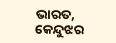ଭାରତ, କେନ୍ଦୁଝର